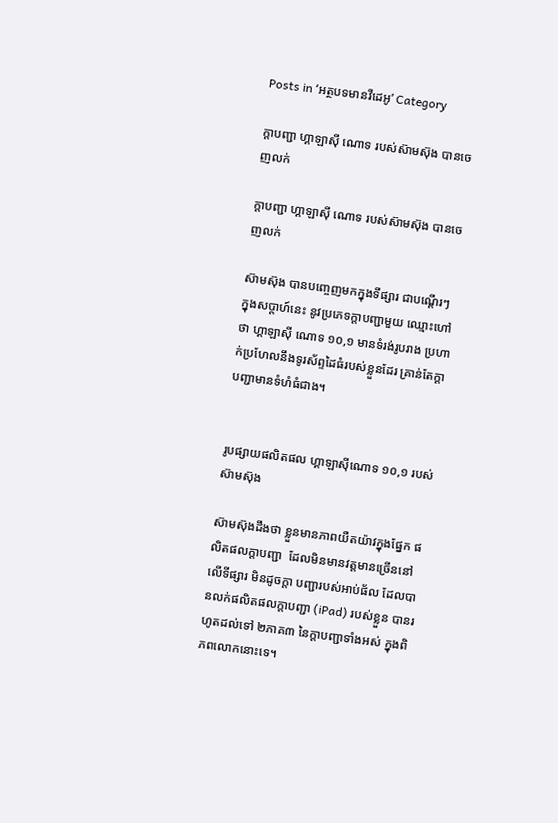Posts in ‘អត្ថបទមានវីដេអូ’ Category

ក្ដាបញ្ជា ហ្គាឡាស៊ី ណោទ របស់ស៊ាមស៊ុង បានចេញលក់

ក្ដាបញ្ជា ហ្គាឡាស៊ី ណោទ របស់ស៊ាមស៊ុង បានចេញលក់

ស៊ាមស៊ុង បានបញ្ចេញមកក្នុងទីផ្សារ ជាបណ្ដើរៗ ក្នុងសប្ដាហ៍នេះ នូវប្រភេទក្ដាបញ្ជាមួយ ឈ្មោះហៅថា ហ្គាឡាស៊ី ណោទ ១០,១ មានទំរង់រូបរាង ប្រហាក់ប្រហែលនឹងទូរស័ព្ទដៃធំរបស់ខ្លួនដែរ គ្រាន់តែក្ដាបញ្ជាមានទំហំធំជាង។


រូបផ្សាយផលិតផល ហ្គាឡាស៊ីណោទ ១០,១ របស់ស៊ាមស៊ុង

ស៊ាមស៊ុងដឹងថា ខ្លួនមានភាពយឺតយ៉ាវក្នុងផ្នែក ផលិតផលក្ដាបញ្ជា  ដែលមិនមានវត្តមានច្រើននៅលើទីផ្សារ មិនដូចក្ដា បញ្ជារបស់អាប់ផ័ល ដែលបានលក់ផលិតផលក្ដាបញ្ជា (iPad) របស់ខ្លួន បានរហូតដល់ទៅ ២ភាគ៣ នៃក្ដាបញ្ជាទាំងអស់ ក្នុងពិភពលោកនោះទេ។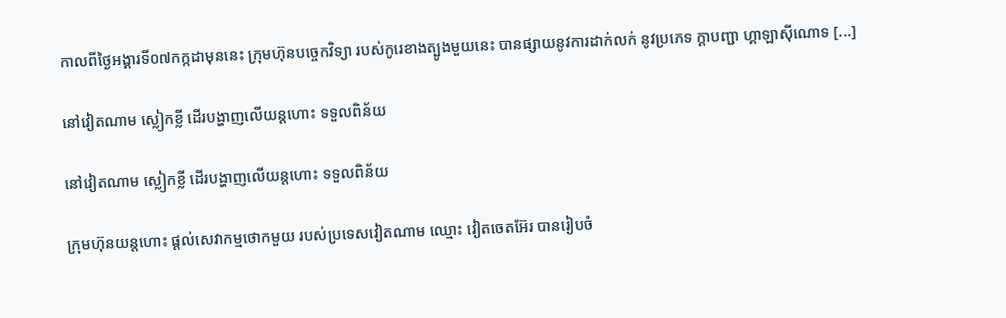កាលពីថ្ងៃអង្គារទី០៧កក្កដាមុននេះ ក្រុមហ៊ុនបច្ចេកវិទ្យា របស់កូរេខាងត្បូងមួយនេះ បានផ្សាយនូវការដាក់លក់ នូវប្រភេទ ក្ដាបញ្ជា ហ្គាឡាស៊ីណោទ [...]

នៅវៀតណាម ស្លៀកខ្លី ដើរបង្ហាញលើយន្ដហោះ ទទួលពិន័យ

នៅវៀតណាម ស្លៀកខ្លី ដើរបង្ហាញលើយន្ដហោះ ទទួលពិន័យ

ក្រុមហ៊ុនយន្តហោះ ផ្ដល់សេវាកម្មថោកមួយ របស់ប្រទេសវៀតណាម ឈ្មោះ វៀតចេតអ៊ែរ បានរៀបចំ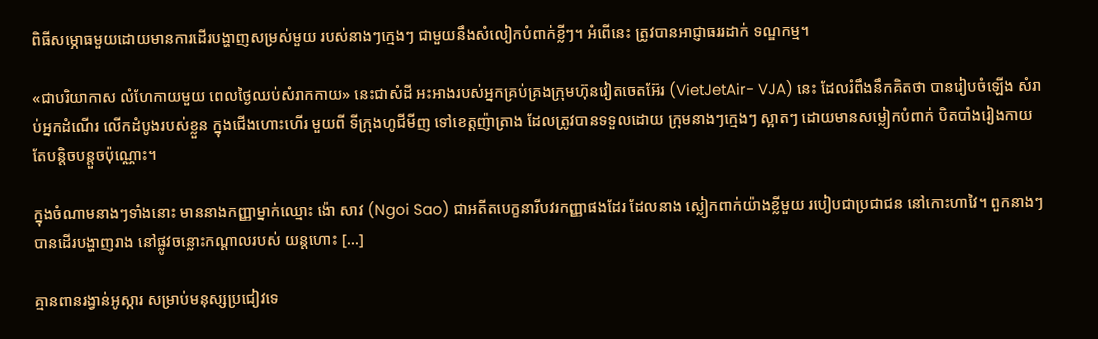ពិធីសម្ភោធមួយដោយមានការដើរបង្ហាញសម្រស់មួយ របស់នាងៗក្មេងៗ ជាមួយនឹងសំលៀកបំពាក់ខ្លីៗ។ អំពើនេះ ត្រូវបានអាជ្ញាធររដាក់ ទណ្ឌកម្ម។

«ជាបរិយាកាស លំហែកាយមួយ ពេលថ្ងៃឈប់សំរាកកាយ» នេះជាសំដី អះអាងរបស់អ្នកគ្រប់គ្រងក្រុមហ៊ុនវៀតចេតអ៊ែរ (VietJetAir- VJA) នេះ ដែលរំពឹងនឹកគិតថា បានរៀបចំឡើង សំរាប់អ្នកដំណើរ លើកដំបូងរបស់ខ្លួន ក្នុងជើងហោះហើរ មួយពី ទីក្រុងហូជីមីញ ទៅខេត្តញ៉ាត្រាង ដែលត្រូវបានទទួលដោយ ក្រុមនាងៗក្មេងៗ ស្អាតៗ ដោយមានសម្លៀកបំពាក់ បិតបាំងរៀងកាយ តែបន្ដិចបន្តួចប៉ុណ្ណោះ។

ក្នុងចំណាមនាងៗទាំងនោះ មាននាងកញ្ញាម្នាក់ឈ្មោះ ង៉ោ សាវ (Ngoi Sao) ជាអតីតបេក្ខនារីបវរកញ្ញាផងដែរ ដែលនាង ស្លៀកពាក់យ៉ាងខ្លីមួយ របៀបជាប្រជាជន នៅកោះហាវៃ។ ពួកនាងៗបានដើរបង្ហាញរាង នៅផ្លូវចន្លោះកណ្ដាលរបស់ យន្ដហោះ [...]

គ្មានពានរង្វាន់អូស្ការ សម្រាប់មនុស្សប្រជៀវទេ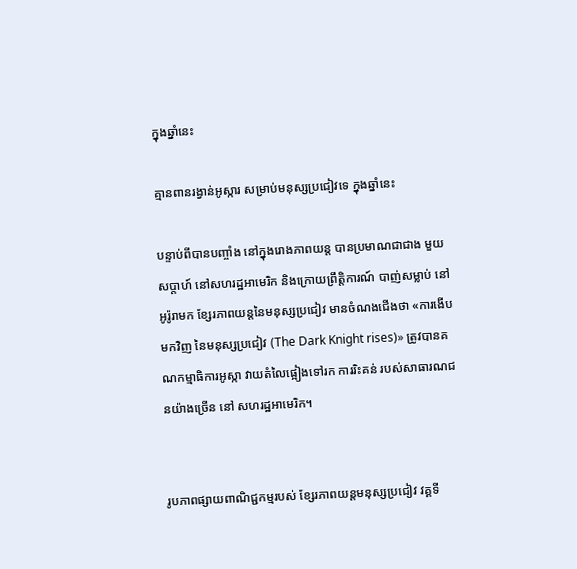ក្នុងឆ្នាំនេះ

គ្មានពានរង្វាន់អូស្ការ សម្រាប់មនុស្សប្រជៀវទេ ក្នុងឆ្នាំនេះ

បន្ទាប់ពីបានបញ្ចាំង នៅក្នុងរោងភាពយន្ដ បានប្រមាណជាជាង មួយសប្ដាហ៍ នៅសហរដ្ឋអាមេរិក និងក្រោយព្រឹត្តិការណ៍ បាញ់សម្លាប់ នៅអូរ៉ូរាមក ខ្សែរភាពយន្ដនៃមនុស្សប្រជៀវ មានចំណងជើងថា «ការងើបមកវិញ នៃមនុស្សប្រជៀវ (The Dark Knight rises)» ត្រូវបានគណកម្មាធិការអូស្កា វាយតំលៃផ្អៀងទៅរក ការរិះគន់ របស់សាធារណជនយ៉ាងច្រើន នៅ សហរដ្ឋអាមេរិក។


រូបភាពផ្សាយពាណិជ្ជកម្មរបស់ ខ្សែរភាពយន្ដមនុស្សប្រជៀវ វគ្គទី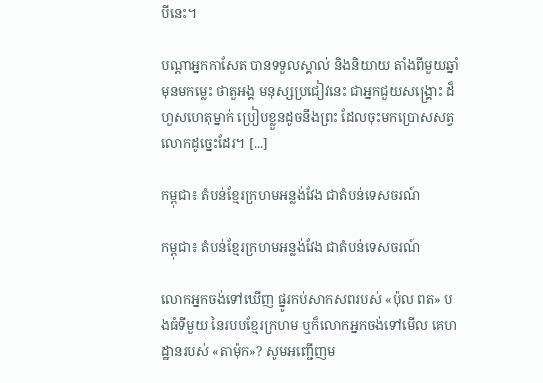បីនេះ។

បណ្ដាអ្នកកាសែត បានទទួលស្គាល់ និងនិយាយ តាំងពីមួយឆ្នាំមុនមកម្លេះ ថាតួអង្គ មនុស្សប្រជៀវនេះ ជាអ្នកជួយសង្គ្រោះ ដ៏ហួសហេតុម្នាក់ ប្រៀបខ្លួនដូចនឹងព្រះ ដែលចុះមកប្រោសសត្វលោកដូច្នេះដែរ។ [...]

កម្ពុជា៖ តំបន់ខ្មែរក្រហមអន្លង់វែង ជាតំបន់ទេសចរណ៍

កម្ពុជា៖ តំបន់ខ្មែរក្រហមអន្លង់វែង ជាតំបន់ទេសចរណ៍

លោកអ្នកចង់ទៅឃើញ ផ្នូរកប់សាកសពរបស់ «ប៉ុល ពត» បងធំទីមួយ នៃរបបខ្មែរក្រហម ឬក៏លោកអ្នកចង់ទៅមើល គេហដ្ឋានរបស់ «តាម៉ុក»? សូមអញ្ជើញម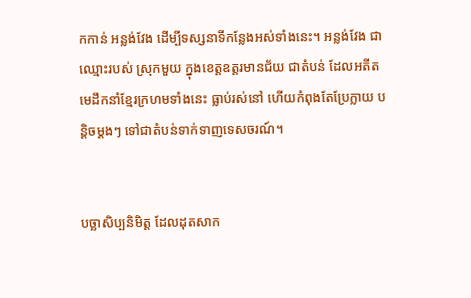កកាន់ អន្លង់វែង ដើម្បីទស្សនាទីកន្លែងអស់ទាំងនេះ។ អន្លង់វែង ជាឈ្មោះរបស់ ស្រុកមួយ ក្នុងខេត្តឧត្តរមានជ័យ ជាតំបន់ ដែលអតីត មេដឹកនាំខ្មែរក្រហមទាំងនេះ ធ្លាប់រស់នៅ ហើយកំពុងតែប្រែក្លាយ បន្តិចម្ដងៗ ទៅជាតំបន់ទាក់ទាញទេសចរណ៍។


បច្ឆាសិប្បនិមិត្ត ដែលដុតសាក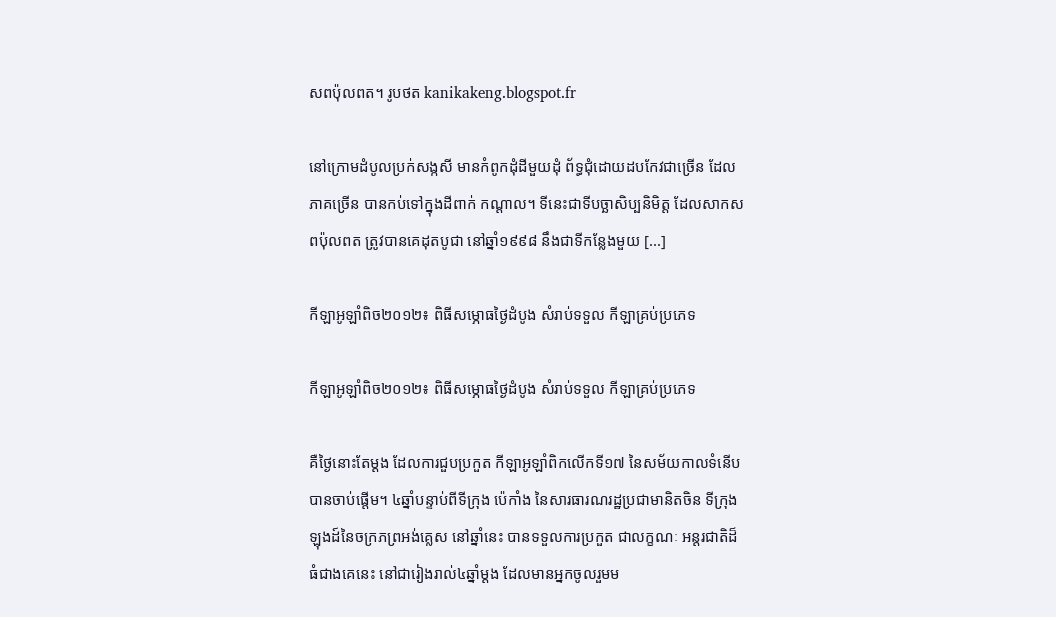សពប៉ុលពត។ រូបថត kanikakeng.blogspot.fr

នៅក្រោមដំបូលប្រក់សង្កសី មានកំពូកដុំដីមួយដុំ ព័ទ្ធជុំដោយដបកែវជាច្រើន ដែលភាគច្រើន បានកប់ទៅក្នុងដីពាក់ កណ្ដាល។ ទីនេះជាទីបច្ឆាសិប្បនិមិត្ត ដែលសាកសពប៉ុលពត ត្រូវបានគេដុតបូជា នៅឆ្នាំ១៩៩៨ នឹងជាទីកន្លែងមួយ [...]

កីឡាអូឡាំពិច២០១២៖ ពិធីសម្ភោធថ្ងៃដំបូង សំរាប់ទទួល កីឡាគ្រប់ប្រភេទ

កីឡាអូឡាំពិច២០១២៖ ពិធីសម្ភោធថ្ងៃដំបូង សំរាប់ទទួល កីឡាគ្រប់ប្រភេទ

គឺថ្ងៃនោះតែម្ដង ដែលការជួបប្រកួត កីឡាអូឡាំពិកលើកទី១៧ នៃសម័យកាលទំនើប បានចាប់ផ្ដើម។ ៤ឆ្នាំបន្ទាប់ពីទីក្រុង ប៉េកាំង នៃសារធារណរដ្ឋប្រជាមានិតចិន ទីក្រុងឡុងដ៍នៃចក្រភព្រអង់គ្លេស នៅឆ្នាំនេះ បានទទួលការប្រកួត ជាលក្ខណៈ អន្តរជាតិដ៏ធំជាងគេនេះ នៅជារៀងរាល់៤ឆ្នាំម្ដង ដែលមានអ្នកចូលរួមម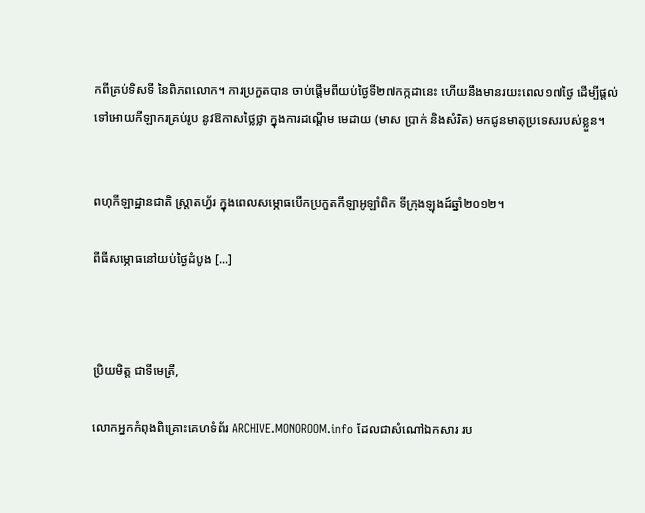កពីគ្រប់ទិសទី នៃពិភពលោក។ ការប្រកួតបាន ចាប់ផ្ដើមពីយប់ថ្ងៃទី២៧កក្កដានេះ ហើយនឹងមានរយះពេល១៧ថ្ងៃ ដើម្បីផ្ដល់ទៅអោយកីឡាករគ្រប់រូប នូវឱកាសថ្លៃថ្លា ក្នុងការដណ្ដើម មេដាយ (មាស ប្រាក់ និងសំរិត) មកជូនមាតុប្រទេសរបស់ខ្លួន។


ពហុកីឡាដ្ឋានជាតិ ស្រ្តាតហ្វ័រ ក្នុងពេលសម្ភោធបើកប្រកួតកីឡាអូឡាំពិក ទីក្រុងឡុងដ៍ឆ្នាំ២០១២។

ពីធីសម្ភោធនៅយប់ថ្ងៃដំបូង [...]



ប្រិយមិត្ត ជាទីមេត្រី,

លោកអ្នកកំពុងពិគ្រោះគេហទំព័រ ARCHIVE.MONOROOM.info ដែលជាសំណៅឯកសារ រប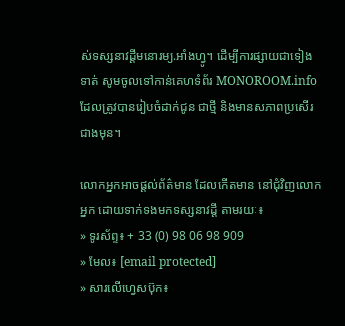ស់ទស្សនាវដ្ដីមនោរម្យ.អាំងហ្វូ។ ដើម្បីការផ្សាយជាទៀងទាត់ សូមចូលទៅកាន់គេហទំព័រ MONOROOM.info ដែលត្រូវបានរៀបចំដាក់ជូន ជាថ្មី និងមានសភាពប្រសើរជាងមុន។

លោកអ្នកអាចផ្ដល់ព័ត៌មាន ដែលកើតមាន នៅជុំវិញលោកអ្នក ដោយទាក់ទងមកទស្សនាវដ្ដី តាមរយៈ៖
» ទូរស័ព្ទ៖ + 33 (0) 98 06 98 909
» មែល៖ [email protected]
» សារលើហ្វេសប៊ុក៖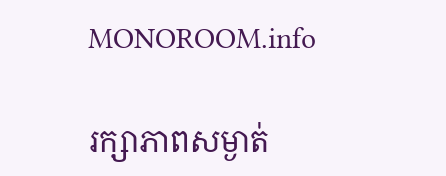MONOROOM.info

រក្សាភាពសម្ងាត់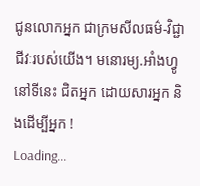ជូនលោកអ្នក ជាក្រមសីលធម៌-វិជ្ជាជីវៈរបស់យើង។ មនោរម្យ.អាំងហ្វូ នៅទីនេះ ជិតអ្នក ដោយសារអ្នក និងដើម្បីអ្នក !
Loading...